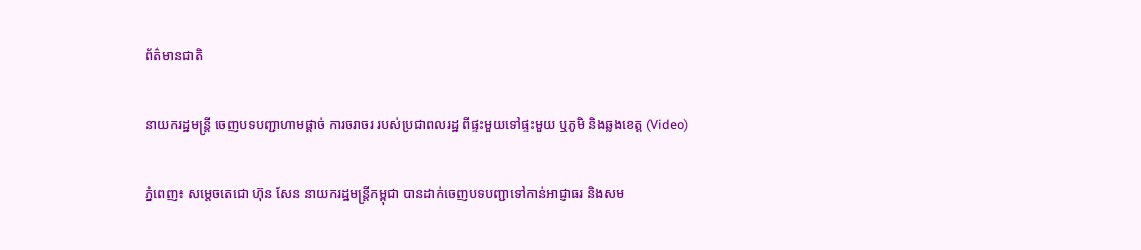ព័ត៌មានជាតិ

នាយករដ្ឋមន្រ្តី ចេញបទបញ្ជាហាមផ្ដាច់ ការចរាចរ របស់ប្រជាពលរដ្ឋ ពីផ្ទះមួយទៅផ្ទះមួយ ឬភូមិ និងឆ្លងខេត្ត (Video)

ភ្នំពេញ៖ សម្តេចតេជោ ហ៊ុន សែន នាយករដ្ឋមន្ត្រីកម្ពុជា បានដាក់ចេញបទបញ្ជាទៅកាន់អាជ្ញាធរ និងសម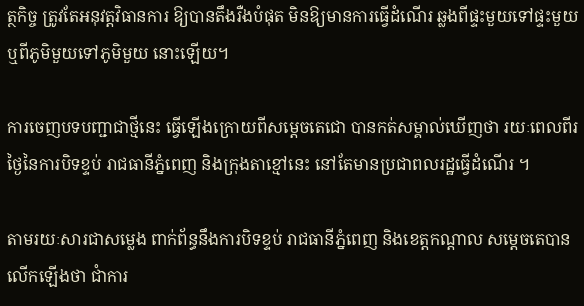ត្ថកិច្ច ត្រូវតែអនុវត្តវិធានការ ឱ្យបានតឹងរឺងបំផុត មិនឱ្យមានការធ្វើដំណើរ ឆ្លងពីផ្ទះមួយទៅផ្ទះមួយ ឬពីភូមិមួយទៅភូមិមួយ នោះឡើយ។

ការចេញបទបញ្ជាជាថ្មីនេះ ធ្វើឡើងក្រោយពីសម្តេចតេជោ បានកត់សម្គាល់ឃើញថា រយៈពេលពីរថ្ងៃនៃការបិទខ្ទប់ រាជធានីភ្នំពេញ និងក្រុងតាខ្មៅនេះ នៅតែមានប្រជាពលរដ្ឋធ្វើដំណើរ ។

តាមរយៈសារជាសម្លេង ពាក់ព័ន្ធនឹងការបិទខ្ទប់ រាជធានីភ្នំពេញ និងខេត្តកណ្តាល សម្តេចតេបានលើកឡើងថា ជាំការ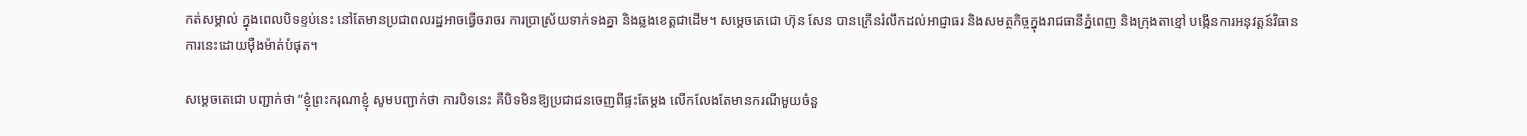កត់សម្គាល់ ក្នុងពេលបិទខ្ទប់នេះ នៅតែមានប្រជាពលរដ្ឋអាចធ្វើចរាចរ ការប្រាស្រ័យទាក់ទងគ្នា និងឆ្លងខេត្តជាដើម។ សម្តេចតេជោ ហ៊ុន សែន បានក្រើនរំលឹកដល់អាជ្ញាធរ និងសមត្ថកិច្ចក្នុងរាជធានីភ្នំពេញ និងក្រុងតាខ្មៅ បង្កើនការអនុវត្តន៍វិធានការនេះដោយម៉ឺងម៉ាត់បំផុត។

សម្តេចតេជោ បញ្ជាក់ថា ”ខ្ញុំព្រះករុណាខ្ញុំ សូមបញ្ជាក់ថា ការបិទនេះ គឺបិទមិនឱ្យប្រជាជនចេញពីផ្ទះតែម្តង លើកលែងតែមានករណីមួយចំនួ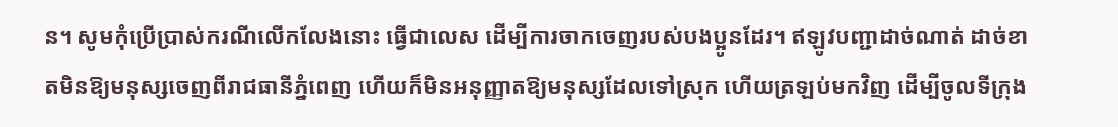ន។ សូមកុំប្រើប្រាស់ករណីលើកលែងនោះ ធ្វើជាលេស ដើម្បីការចាកចេញរបស់បងប្អូនដែរ។ ឥឡូវបញ្ជាដាច់ណាត់ ដាច់ខាតមិនឱ្យមនុស្សចេញពីរាជធានីភ្នំពេញ ហើយក៏មិនអនុញ្ញាតឱ្យមនុស្សដែលទៅស្រុក ហើយត្រឡប់មកវិញ ដើម្បីចូលទីក្រុង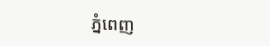ភ្នំពេញ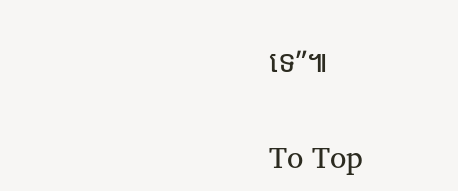ទេ”៕

To Top